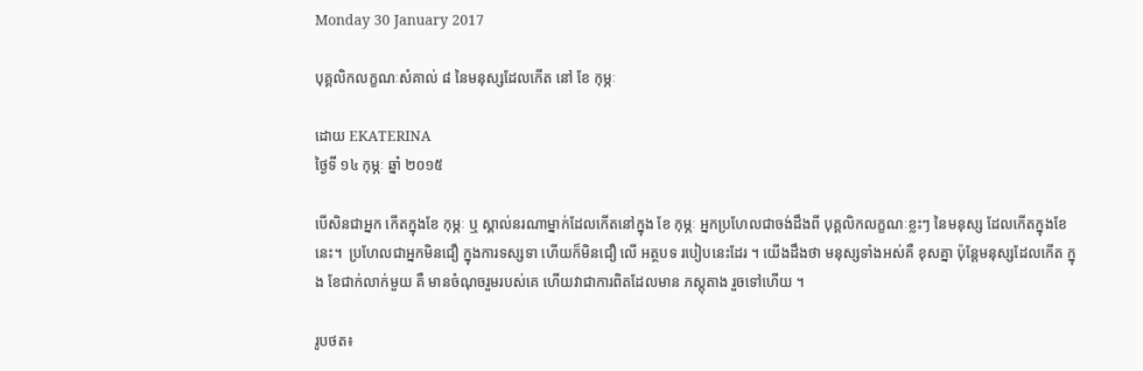Monday 30 January 2017

បុគ្គលិកលក្ខណៈសំគាល់ ៨ នៃមនុស្សដែលកើត នៅ ខែ កុម្ភៈ

ដោយ EKATERINA
ថ្ងៃទី ១៤ កុម្ភៈ ឆ្នាំ ២០១៥

បើសិនជាអ្នក កើតក្នុងខែ កុម្ភៈ ឬ ស្គាល់នរណាម្នាក់ដែលកើតនៅក្នុង ខែ កុម្ភៈ អ្នកប្រហែលជាចង់ដឹងពី បុគ្គលិកលក្ខណៈខ្លះៗ នៃមនុស្ស ដែលកើតក្នុងខែ នេះ។  ប្រហែលជាអ្នកមិនជឿ ក្នុងការទស្សទា ហើយក៏មិនជឿ លើ អត្ថបទ របៀបនេះដែរ ។ យើងដឹងថា មនុស្សទាំងអស់គឺ ខុសគ្នា ប៉ុន្តែមនុស្សដែលកើត ក្នុង ខែជាក់លាក់មួយ គឺ មានចំណុចរួមរបស់គេ ហើយវាជាការពិតដែលមាន ភស្តុតាង រួចទៅហើយ ។

រូបថត៖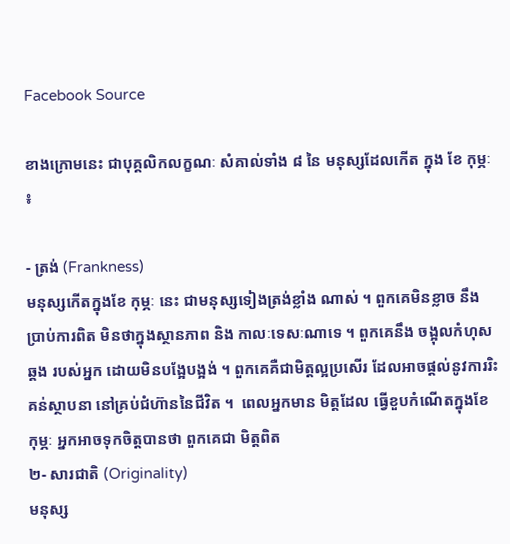Facebook Source

ខាងក្រោមនេះ ជាបុគ្គលិកលក្ខណៈ សំគាល់ទាំង ៨ នៃ មនុស្សដែលកើត ក្នុង ខែ កុម្ភៈ ៖

- ត្រង់ (Frankness)
មនុស្សកើតក្នុងខែ កុម្ភៈ នេះ ជាមនុស្សទៀងត្រង់ខ្លាំង ណាស់ ។ ពួកគេមិនខ្លាច នឹងប្រាប់ការពិត មិនថាក្នុងស្ថានភាព និង កាលៈទេសៈណាទេ ។ ពួកគេនឹង ចង្អុលកំហុសឆ្គង របស់អ្នក ដោយមិនបង្អែបង្អង់ ។ ពួកគេគឺជាមិត្តល្អប្រសើរ ដែលអាចផ្តល់នូវការរិះគន់ស្ថាបនា នៅគ្រប់ជំហ៊ាននៃជីវិត ។  ពេលអ្នកមាន មិត្តដែល ធ្វើខួបកំណើតក្នុងខែ កុម្ភៈ អ្នកអាចទុកចិត្តបានថា ពួកគេជា មិត្តពិត
២- សារជាតិ (Originality)
មនុស្ស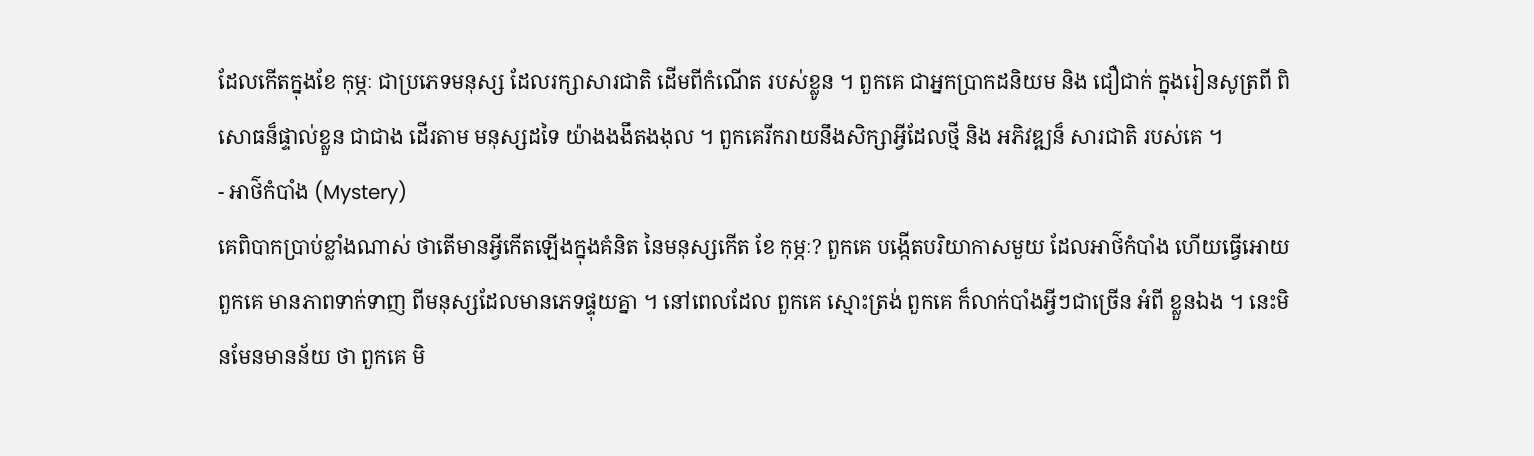ដែលកើតក្នុងខែ កុម្ភៈ ជាប្រភេទមនុស្ស ដែលរក្សាសារជាតិ ដើមពីកំណើត របស់ខ្លូន ។ ពួកគេ ជាអ្នកប្រាកដនិយម និង ជឿជាក់ ក្នុងរៀនសូត្រពី ពិសោធន៏ផ្ទាល់ខ្លួន ជាជាង ដើរតាម មនុស្សដទៃ យ៉ាងងងឹតងងុល ។ ពួកគេរីករាយនឹងសិក្សាអ្វីដែលថ្មី និង អភិវឌ្ឍន៏ សារជាតិ របស់គេ ។
- អាថ៌កំបាំង (Mystery)
គេពិបាកប្រាប់ខ្លាំងណាស់ ថាតើមានអ្វីកើតឡើងក្នុងគំនិត នៃមនុស្សកើត ខែ កុម្ភៈ? ពួកគេ បង្កើតបរិយាកាសមួយ ដែលអាថ៌កំបាំង ហើយធ្វើអោយពួកគេ មានភាពទាក់ទាញ ពីមនុស្សដែលមានភេទផ្ទុយគ្នា ។ នៅពេលដែល ពួកគេ ស្មោះត្រង់ ពួកគេ ក៏លាក់បាំងអ្វីៗជាច្រើន អំពី ខ្លួនឯង ។ នេះមិនមែនមានន័យ ថា ពួកគេ មិ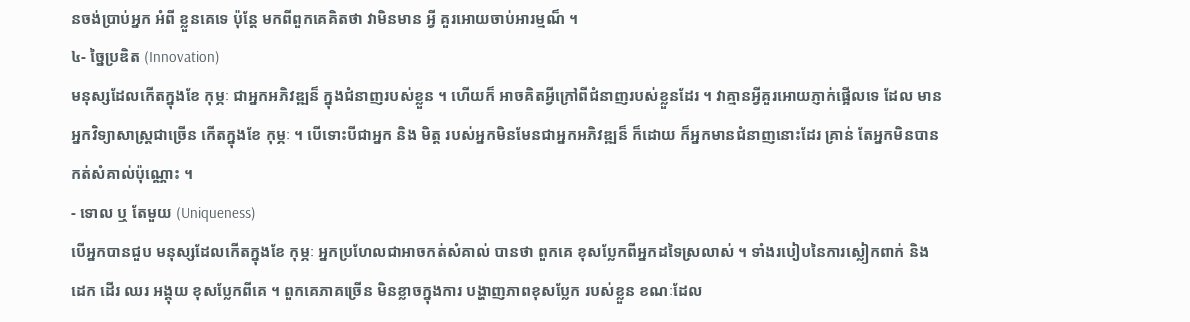នចង់ប្រាប់អ្នក អំពី ខ្លួនគេទេ ប៉ុន្តែ មកពីពួកគេគិតថា វាមិនមាន អ្វី គួរអោយចាប់អារម្មណ៏ ។
៤- ច្នៃប្រឌិត (Innovation)
មនុស្សដែលកើតក្នុងខែ កុម្ភៈ ជាអ្នកអភិវឌ្ឍន៏ ក្នុងជំនាញរបស់ខ្លួន ។ ហើយក៏ អាចគិតអ្វីក្រៅពីជំនាញរបស់ខ្លួនដែរ ។ វាគ្មានអ្វីគួរអោយភ្ញាក់ផ្អើលទេ ដែល មានអ្នកវិទ្យាសាស្ត្រជាច្រើន កើតក្នុងខែ កុម្ភៈ ។ បើទោះបីជាអ្នក និង មិត្ត របស់អ្នកមិនមែនជាអ្នកអភិវឌ្ឍន៏ ក៏ដោយ ក៏អ្នកមានជំនាញនោះដែរ គ្រាន់ តែអ្នកមិនបានកត់សំគាល់ប៉ុណ្ណោះ ។
- ទោល ឬ តែមួយ (Uniqueness)
បើអ្នកបានជួប មនុស្សដែលកើតក្នុងខែ កុម្ភៈ អ្នកប្រហែលជាអាចកត់សំគាល់ បានថា ពួកគេ ខុសប្លែកពីអ្នកដទៃស្រលាស់ ។ ទាំងរបៀបនៃការស្លៀកពាក់ និង ដេក ដើរ ឈរ អង្គុយ ខុសប្លែកពីគេ ។ ពួកគេភាគច្រើន មិនខ្លាចក្នុងការ បង្ហាញភាពខុសប្លែក របស់ខ្លួន ខណៈដែល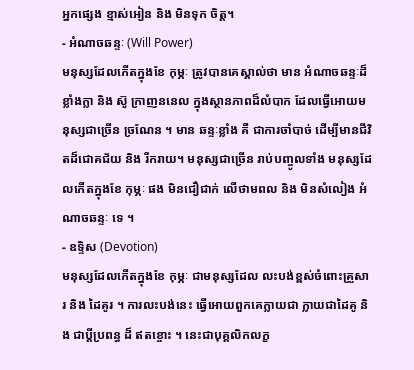អ្នកផ្សេង ខ្មាស់អៀន និង មិនទុក ចិត្ត។
- អំណាចឆន្ទៈ (Will Power)
មនុស្សដែលកើតក្នុងខែ កុម្ភៈ ត្រូវបានគេស្គាល់ថា មាន អំណាចឆន្ទៈដ៏ខ្លាំងក្លា និង ស៊ូ ក្រាញននេល ក្នុងស្ថានភាពដ៏លំបាក ដែលធ្វើអោយមនុស្សជាច្រើន ច្រណែន ។ មាន ឆន្ទៈខ្លាំង គឺ ជាការចាំបាច់ ដើម្បីមានជីវិតដ៏ជោគជ័យ និង រីករាយ។ មនុស្សជាច្រើន រាប់បញ្ចូលទាំង មនុស្សដែលកើតក្នុងខែ កុម្ភៈ ផង មិនជឿជាក់ លើថាមពល និង មិនសំលៀង អំណាចឆន្ទៈ ទេ ។
- ឧទ្ទិស (Devotion)
មនុស្សដែលកើតក្នុងខែ កុម្ភៈ ជាមនុស្សដែល លះបង់ខ្ពស់ចំពោះគ្រួសារ និង ដៃគូរ ។ ការលះបង់នេះ ធ្វើអោយពួកគេក្លាយជា ក្លាយជាដៃគូ និង ជាប្តីប្រពន្ធ ដ៏ ឥតខ្ចោះ ។ នេះជាបុគ្គលិកលក្ខ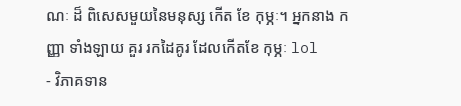ណៈ ដ៏ ពិសេសមួយនៃមនុស្ស កើត ខែ កុម្ភៈ។ អ្នកនាង កញ្ញា ទាំងឡាយ គួរ រកដៃគូរ ដែលកើតខែ កុម្ភៈ lol
- វិភាគទាន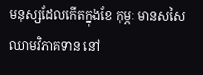មនុស្សដែលកើតក្នុងខែ កុម្ភៈ មានសសៃឈាមវិភាគទាន នៅ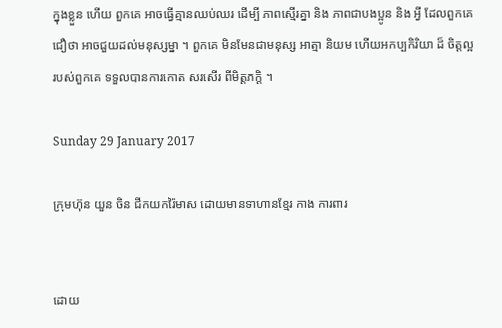ក្នុងខ្លួន ហើយ ពួកគេ អាចធ្វើគ្មានឈប់ឈរ ដើម្បី ភាពស្មើរគ្នា និង ភាពជាបងប្អូន និង អ្វី ដែលពួកគេជឿថា អាចជួយដល់មនុស្សម្នា ។ ពួកគេ មិនមែនជាមនុស្ស អាត្មា និយម ហើយអកប្បកិរិយា ដ៏ ចិត្តល្អរបស់ពួកគេ ទទួលបានការកោត សរសើរ ពីមិត្តភក្តិ ។

Sunday 29 January 2017

ក្រុមហ៊ុន យួន ចិន ជីកយករ៉ៃមាស ដោយមានទាហានខ្មែរ កាង ការពារ


ដោយ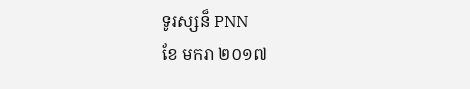ទូរស្សន៏ PNN
ខែ មករា ២០១៧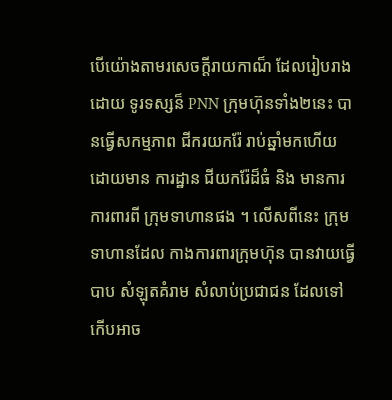បើយ៉ោងតាមរសេចក្តីរាយកាណ៏ ដែលរៀបរាងដោយ ទូរទស្សន៏ PNN ក្រុមហ៊ុនទាំង២នេះ បានធ្វើសកម្មភាព ជីករយករ៉ែ រាប់ឆ្នាំមកហើយ ដោយមាន ការដ្ឋាន ជីយករ៉ែដ៏ធំ និង មានការការពារពី ក្រុមទាហានផង ។ លើសពីនេះ ក្រុមទាហានដែល កាងការពារក្រុមហ៊ុន បានវាយធ្វើបាប សំឡុតគំរាម សំលាប់ប្រជាជន ដែលទៅកើបអាច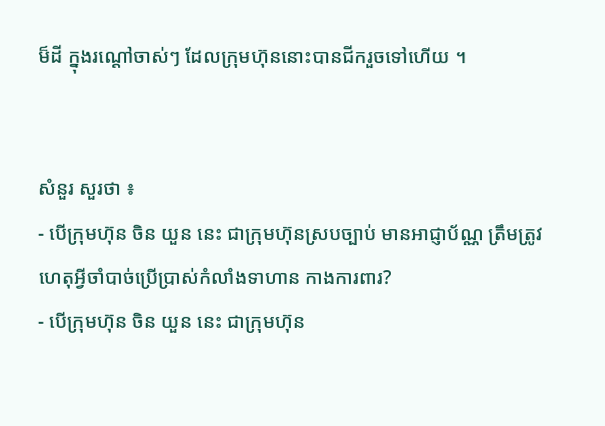ម៏ដី ក្នុងរណ្តៅចាស់ៗ ដែលក្រុមហ៊ុននោះបានជីករួចទៅហើយ ។


សំនួរ សួរថា ៖
- បើក្រុមហ៊ុន ចិន យួន នេះ ជាក្រុមហ៊ុនស្របច្បាប់ មានអាជ្ញាប័ណ្ណ ត្រឹមត្រូវ ហេតុអ្វីចាំបាច់ប្រើប្រាស់កំលាំងទាហាន កាងការពារ?
- បើក្រុមហ៊ុន ចិន យួន នេះ ជាក្រុមហ៊ុន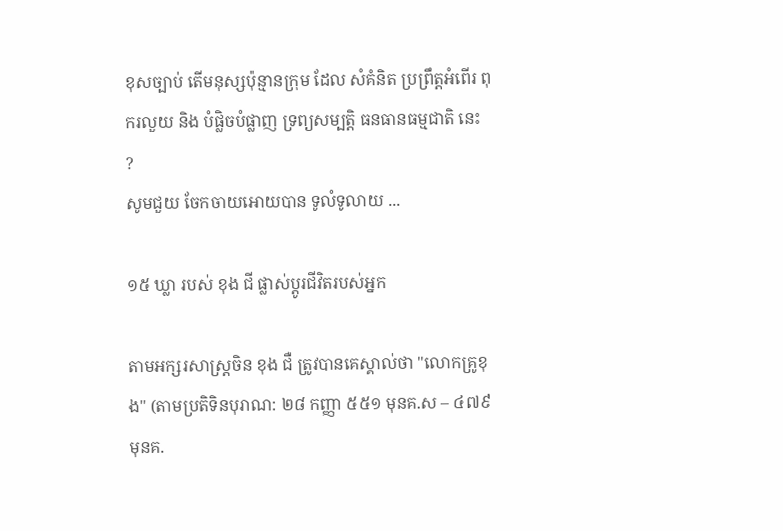ខុសច្បាប់ តើមនុស្សប៉ុន្មានក្រុម ដែល សំគំនិត ប្រព្រឹត្តអំពើរ ពុករលួយ និង បំផ្លិចបំផ្លាញ ទ្រព្យសម្បត្តិ ធនធានធម្មជាតិ នេះ ?
សូមជួយ ចែកចាយអោយបាន ទូលំទូលាយ ...

១៥ ឃ្លា របស់ ខុង ជី ផ្លាស់ប្តូរជីវិតរបស់អ្នក

តាមអក្សរសាស្ត្រចិន ខុង ជឺ ត្រូវបានគេស្គាល់ថា "លោកគ្រូខុង" (តាមប្រតិទិនបុរាណ: ២៨ កញ្ញា ៥៥១ មុនគ.ស – ៤៧៩ មុនគ.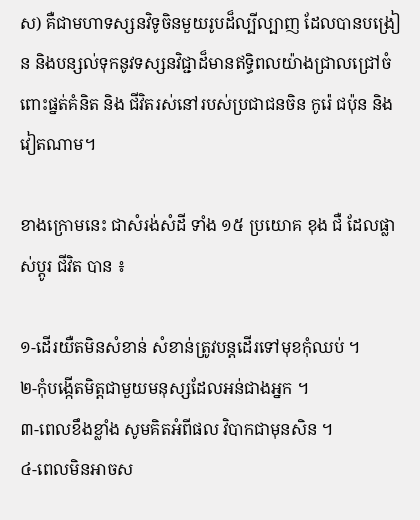ស) គឺជាមហាទស្សនវិទូចិនមួយរូបដ៏ល្បីល្បាញ ដែលបានបង្រៀន និងបន្សល់ទុកនូវទស្សនវិជ្ជាដ៏មានឥទ្ធិពលយ៉ាងជ្រាលជ្រៅចំពោះផ្នត់គំនិត និង ជីវិតរស់នៅរបស់ប្រជាជនចិន កូរ៉េ ជប៉ុន និងវៀតណាម។

ខាងក្រោមនេះ ជាសំរង់សំដី ទាំង ១៥ ប្រយោគ ខុង ជឺ ដែលផ្លាស់ប្តូរ ជីវិត បាន ៖

១-ដើរយឺតមិនសំខាន់ សំខាន់ត្រូវបន្តដើរទៅមុខកុំឈប់ ។
២-កុំបង្កើតមិត្តជាមួយមនុស្សដែលអន់ជាងអ្នក ។
៣-ពេលខឹងខ្លាំង សូមគិតអំពីផល វិបាកជាមុនសិន ។
៤-ពេលមិនអាចស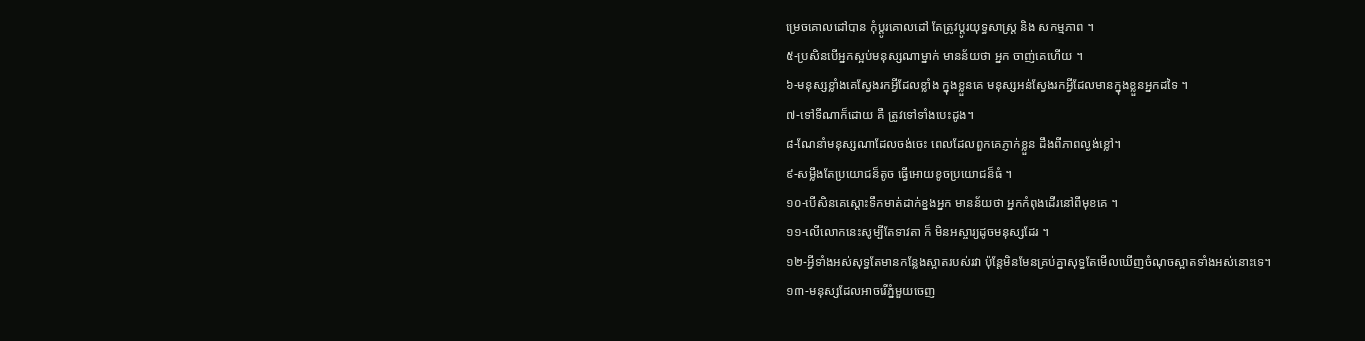ម្រេចគោលដៅបាន កុំប្តូរគោលដៅ តែត្រូវប្តូរយុទ្ធសាស្ត្រ និង សកម្មភាព ។
៥-ប្រសិនបើអ្នកស្អប់មនុស្សណាម្នាក់ មានន័យថា អ្នក ចាញ់គេហើយ ។
៦-មនុស្សខ្លាំងគេស្វែងរកអ្វីដែលខ្លាំង ក្នុងខ្លួនគេ មនុស្សអន់ស្វែងរកអ្វីដែលមានក្នុងខ្លួនអ្នកដទៃ ។
៧-ទៅទីណាក៏ដោយ គឺ ត្រូវទៅទាំងបេះដូង។
៨-ណែនាំមនុស្សណាដែលចង់ចេះ ពេលដែលពួកគេភ្ញាក់ខ្លួន ដឹងពីភាពល្ងង់ខ្លៅ។
៩-សម្លឹងតែប្រយោជន៏តូច ធ្វើអោយខូចប្រយោជន៏ធំ ។
១០-បើសិនគេស្តោះទឹកមាត់ដាក់ខ្នងអ្នក មានន័យថា អ្នកកំពុងដើរនៅពីមុខគេ ។
១១-លើលោកនេះសូម្បីតែទាវតា ក៏ មិនអស្ចារ្យដូចមនុស្សដែរ ។
១២-អ្វីទាំងអស់សុទ្ធតែមានកន្លែងស្អាតរបស់រវា ប៉ុន្តែមិនមែនគ្រប់គ្នាសុទ្ធតែមើលឃើញចំណុចស្អាតទាំងអស់នោះទេ។
១៣-មនុស្សដែលអាចរើភ្នំមួយចេញ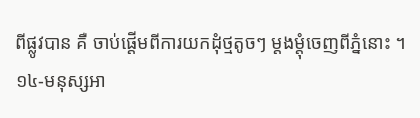ពីផ្លូវបាន គឺ ចាប់ផ្តើមពីការយកដុំថ្មតូចៗ ម្តងម្តុំចេញពីភ្នំនោះ ។
១៤-មនុស្សអា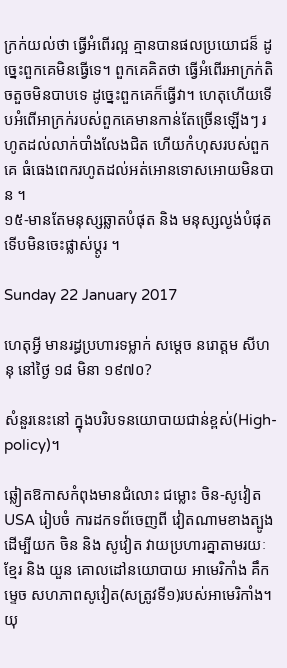ក្រក់យល់ថា ធ្វើអំពើរល្អ គ្មានបានផលប្រយោជន៏ ដូច្នេះពួកគេមិនធ្វើទេ។ ពួកគេគិតថា ធ្វើអំពើរអាក្រក់តិចតួចមិនបាបទេ ដូច្នេះពួកគេក៏ធ្វើវា។ ហេតុហើយទើបអំពើអាក្រក់របស់ពួកគេមានកាន់តែច្រើនឡើងៗ រហូតដល់លាក់បាំងលែងជិត ហើយកំហុសរបស់ពួកគេ ធំធេងពេករហូតដល់អត់អោនទោសអោយមិនបាន ។
១៥-មានតែមនុស្សឆ្លាតបំផុត និង មនុស្សល្ងង់បំផុត ទើបមិនចេះផ្លាស់ប្តូរ ។

Sunday 22 January 2017

ហេតុអ្វី មានរដ្ធប្រហារទម្លាក់ សម្តេច នរោត្តម សីហនុ នៅថ្ងៃ ១៨ មិនា ១៩៧០?

សំនួរនេះនៅ ក្នុងបរិបទនយោបាយជាន់ខ្ពស់(High-policy)។

ឆ្លៀតឱកាសកំពុងមានជំលោះ ជម្លោះ ចិន-សូវៀត USA រៀបចំ ការដកទព័ចេញពី វៀតណាមខាងត្បូង ដើម្បីយក ចិន និង សូវៀត វាយប្រហារគ្នាតាមរយៈ ខ្មែរ និង យួន គោលដៅនយោបាយ អាមេរិកាំង គឹកម្ទេច សហភាពសូវៀត(សត្រូវទី១)របស់អាមេរិកាំង។ យុ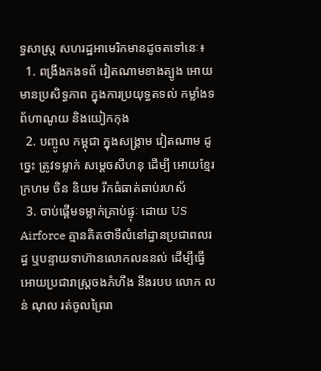ទ្ធសាស្ត្រ សហរដ្ឋអាមេរិកមានដូចតទៅនេៈ៖
  1. ពង្រឹងកងទព័ វៀតណាមខាងត្បូង អោយមានប្រសិទ្ធភាព ក្នុងការប្រយុទ្ធតទល់ កម្លាំងទព័ហាណូយ និងយៀកកុង
  2. បញ្ចូល កម្ពុជា ក្នុងសង្គ្រាម វៀតណាម ដូច្នេះ ត្រូវទម្លាក់ សម្តេចសីហនុ ដើម្បី អោយខ្មែរក្រហម ចិន និយម រីកធំធាត់ឆាប់រហស័
  3. ចាប់ផ្តើមទម្លាក់គ្រាប់ផ្ទុៈ ដោយ US Airforce គ្មានគិតថាទីលំនៅដ្ធានប្រជាពលរដ្ធ ឬបន្ទាយទាហ៊ានលោកលននល់ ដើម្បីធ្វើអោយប្រជារាស្ត្រចងកំហឹង នឹងរបប លោក លន់ ណុល រត់ចូលព្រៃរា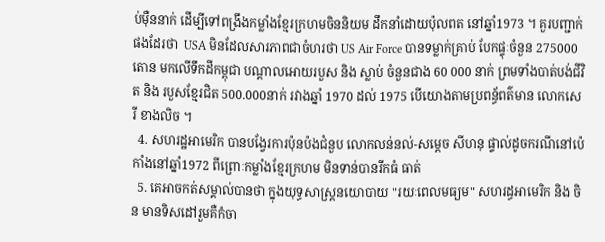ប់ម៉ឺននាក់ ដើម្បីទៅពង្រឹងកម្លាំងខ្មែរក្រហមចិននិយម ដឹកនាំដោយប៉ុលពត នៅឆ្នាំ1973 ។ គួរបញ្ជាក់ផងដែរថា  USA មិនដែលសារភាពជាចំហរថា US Air Force បានទម្លាក់គ្រាប់ បែកផ្ទុៈចំនួន 275000 តោន មកលើទឹកដីកម្ពុជា បណ្តាលអោយរបួស និង ស្លាប់ ចំនួនជាង 60 000 នាក់ ព្រមទាំងបាត់បង់ជីវិត និង របួសខ្មែរជិត 500.000នាក់ រវាងឆ្នាំ 1970 ដល់ 1975 បើយោងតាមប្រពន្ធ័ពត៌មាន លោកសេរី ខាងលិច ។
  4. សហរដ្ឋអាមេរិក បានបង្វែរការប៉ុនប៉ងជំនួប លោកលន់នល់-សម្តេច សីហនុ ផ្ទាល់ដូចករណីនៅប៉េកាំងនៅឆ្នាំ1972 ពីព្រោៈកម្លាំងខ្មែរក្រហម មិនទាន់បានរីកធំ ធាត់
  5. គេអាចកត់សម្គាល់បានថា ក្នុងយុទ្ធសាស្ត្រនយោបាយ "រយៈពេលមធ្យម" សហរដ្ធអាមេរិក និង ចិន មានទិសដៅរួមគឺកំចា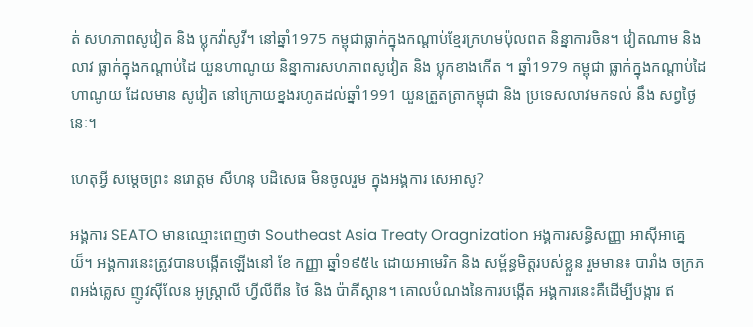ត់ សហភាពសូវៀត និង ប្លុកវ៉ាសូវី។ នៅឆ្នាំ1975 កម្ពុជាធ្លាក់ក្នុងកណ្តាប់ខ្មែរក្រហមប៉ុលពត និន្នាការចិន។ វៀតណាម និង លាវ ធ្លាក់ក្នុងកណ្តាប់ដៃ យួនហាណូយ និន្នាការសហភាពសូវៀត និង ប្លុកខាងកើត ។ ឆ្នាំ1979 កម្ពុជា ធ្លាក់ក្នុងកណ្តាប់ដៃ ហាណូយ ដែលមាន សូវៀត នៅក្រោយខ្នងរហូតដល់ឆ្នាំ1991 យួនត្រួតត្រាកម្ពុជា និង ប្រទេសលាវមកទល់ នឹង សព្វថ្ងៃនេៈ។

ហេតុអ្វី សម្តេចព្រះ នរោត្តម សីហនុ បដិសេធ មិនចូលរួម ក្នុងអង្គការ សេអាសូ?

អង្គការ SEATO មានឈ្មោះពេញថា Southeast Asia Treaty Oragnization អង្គការសន្ធិសញ្ញា អាស៊ីអាគ្នេយ៏។ អង្គការនេះត្រូវបានបង្កើតឡើងនៅ ខែ កញ្ញា ឆ្នាំ១៩៥៤ ដោយអាមេរិក និង សម្ព័ន្ធមិត្តរបស់ខ្លួន រួមមាន៖ បារាំង ចក្រភពអង់គ្លេស ញូវស៊ីលែន អូស្រ្តាលី ហ្វីលីពីន ថៃ និង ប៉ាគីស្តាន។ គោលបំណងនៃការបង្កើត អង្គការនេះគឺដើម្បីបង្ការ ឥ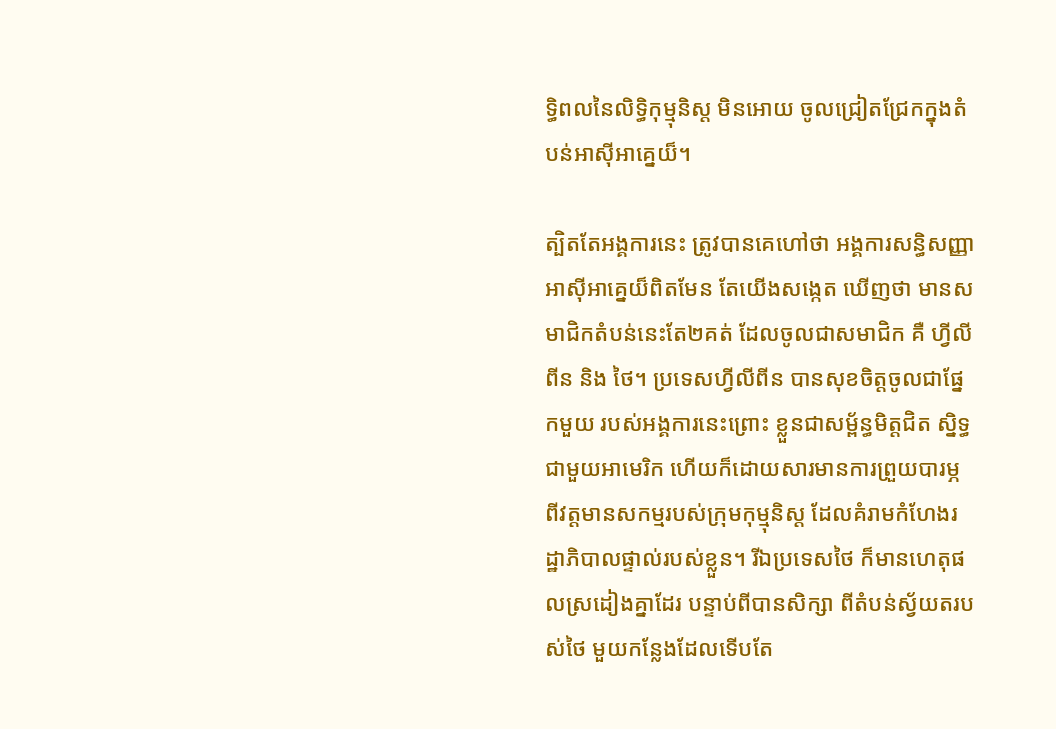ទ្ធិពលនៃលិទ្ធិកុម្មុនិស្ត មិនអោយ ចូលជ្រៀតជ្រែកក្នុងតំបន់អាស៊ីអាគ្នេយ៏។

ត្បិតតែអង្គការនេះ ត្រូវបានគេហៅថា អង្គការសន្ធិសញ្ញាអាស៊ីអាគ្នេយ៏ពិតមែន តែយើងសង្កេត ឃើញថា មានសមាជិកតំបន់នេះតែ២គត់ ដែលចូលជាសមាជិក គឺ ហ្វីលីពីន និង ថៃ។ ប្រទេសហ្វីលីពីន បានសុខចិត្តចូលជាផ្នែកមួយ របស់អង្គការនេះព្រោះ ខ្លួនជាសម្ព័ន្ធមិត្តជិត ស្និទ្ធជាមួយអាមេរិក ហើយក៏ដោយសារមានការព្រួយបារម្ភ ពីវត្តមានសកម្មរបស់ក្រុមកុម្មុនិស្ត ដែលគំរាមកំហែងរដ្ឋាភិបាលផ្ទាល់របស់ខ្លួន។ រីឯប្រទេសថៃ ក៏មានហេតុផលស្រដៀងគ្នាដែរ បន្ទាប់ពីបានសិក្សា ពីតំបន់ស្វ័យតរបស់ថៃ មួយកន្លែងដែលទើបតែ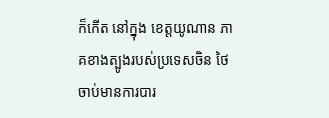ក៏កើត នៅក្នុង ខេត្តយូណាន ភាគខាងត្បូងរបស់ប្រទេសចិន ថៃចាប់មានការបារ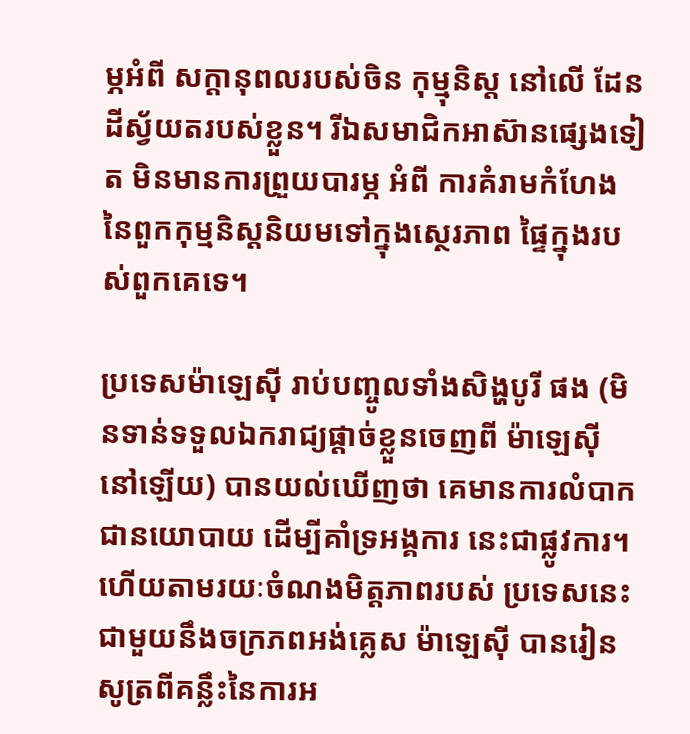ម្ភអំពី សក្តានុពលរបស់ចិន កុម្មុនិស្ត នៅលើ ដែនដីស្វ័យតរបស់ខ្លួន។ រីឯសមាជិកអាស៊ានផ្សេងទៀត មិនមានការព្រួយបារម្ភ អំពី ការគំរាមកំហែង នៃពួកកុម្មនិស្តនិយមទៅក្នុងស្ថេរភាព ផ្ទៃក្នុងរបស់ពួកគេទេ។

ប្រទេសម៉ាឡេស៊ី រាប់បញ្ចូលទាំងសិង្ហបូរី ផង (មិនទាន់ទទួលឯករាជ្យផ្តាច់ខ្លួនចេញពី ម៉ាឡេស៊ី នៅឡើយ) បានយល់ឃើញថា គេមានការលំបាកជានយោបាយ ដើម្បីគាំទ្រអង្គការ នេះជាផ្លូវការ។ ហើយតាមរយៈចំណងមិត្តភាពរបស់ ប្រទេសនេះជាមួយនឹងចក្រភពអង់គ្លេស ម៉ាឡេស៊ី បានរៀនសូត្រពីគន្លឹះនៃការអ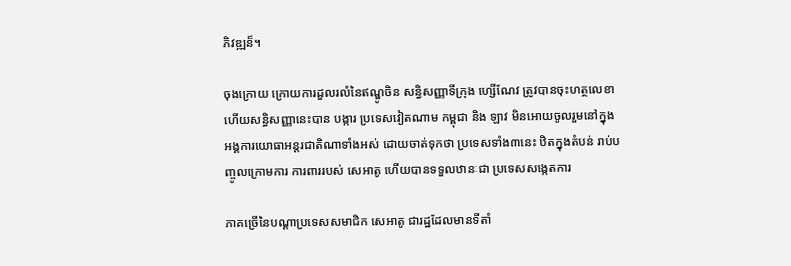ភិវឌ្ឍន៏។

ចុងក្រោយ ក្រោយការដួលរលំនៃឥណ្ឌូចិន សន្ធិសញ្ញាទីក្រុង ហ្សើណែវ ត្រូវបានចុះហត្ថលេខា ហើយសន្ធិសញ្ញានេះបាន បង្ការ ប្រទេសវៀតណាម កម្ពុជា និង ឡាវ មិនអោយចូលរួមនៅក្នុង អង្គការយោធាអន្តរជាតិណាទាំងអស់ ដោយចាត់ទុកថា ប្រទេសទាំង៣នេះ ឋិតក្នុងតំបន់ រាប់បញ្ចូលក្រោមការ ការពាររបស់ សេអាតូ ហើយបានទទួលឋានៈជា ប្រទេសសង្កេតការ

ភាគច្រើនៃបណ្តាប្រទេសសមាជិក សេអាតូ ជារដ្ឋដែលមានទីតាំ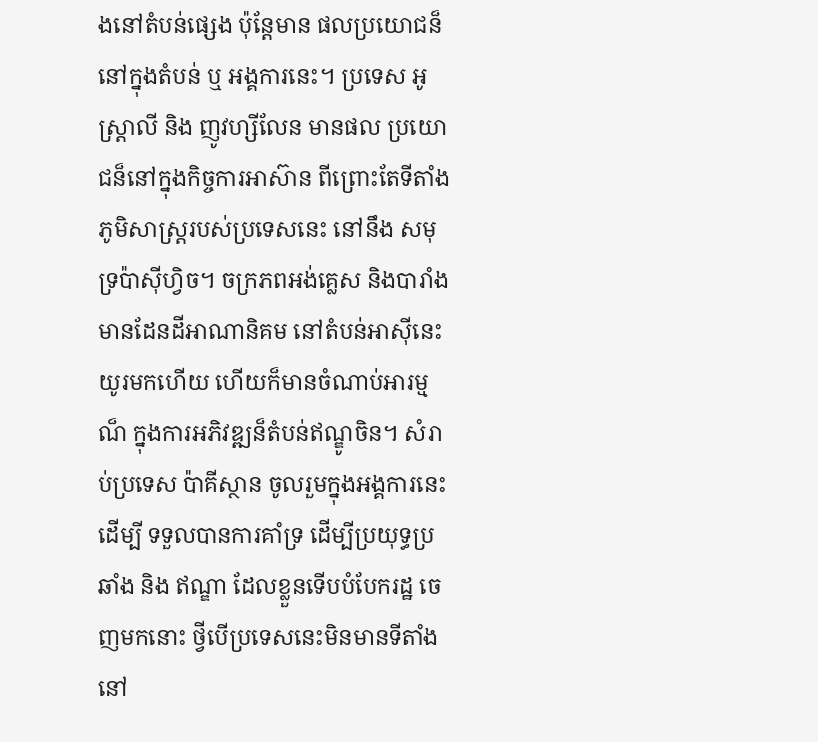ងនៅតំបន់ផ្សេង ប៉ុន្តែមាន ផលប្រយោជន៏នៅក្នុងតំបន់ ឬ អង្គការនេះ។ ប្រទេស អូស្រ្តាលី និង ញូវហ្សីលែន មានផល ប្រយោជន៏នៅក្នុងកិច្ចការអាស៊ាន ពីព្រោះតែទីតាំងភូមិសាស្រ្តរបស់ប្រទេសនេះ នៅនឹង សមុទ្រប៉ាស៊ីហ្វិច។ ចក្រភពអង់គ្លេស និងបារាំង មានដែនដីអាណានិគម នៅតំបន់អាស៊ីនេះ យូរមកហើយ ហើយក៏មានចំណាប់អារម្មណ៏ ក្នុងការអភិវឌ្ឍន៏តំបន់ឥណ្ឌូចិន។ សំរាប់ប្រទេស ប៉ាគីស្ថាន ចូលរួមក្នុងអង្គការនេះដើម្បី ទទួលបានការគាំទ្រ ដើម្បីប្រយុទ្ធប្រឆាំង និង ឥណ្ឌា ដែលខ្លួនទើបបំបែករដ្ឋ ចេញមកនោះ ថ្វីបើប្រទេសនេះមិនមានទីតាំង នៅ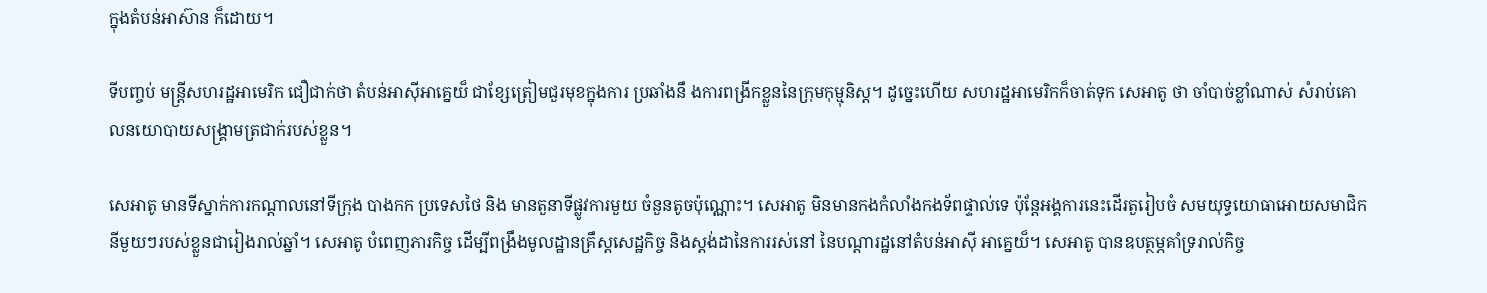ក្នុងតំបន់អាស៊ាន ក៏ដោយ។

ទីបញ្ចប់ មន្រ្តីសហរដ្ឋអាមេរិក ជឿជាក់ថា តំបន់អាស៊ីអាគ្នេយ៏ ជាខ្សែត្រៀមជួរមុខក្នុងការ ប្រឆាំងនឹ ងការពង្រីកខ្លួននៃក្រុមកុម្មុនិស្ត។ ដូច្នេះហើយ សហរដ្ឋអាមេរិកក៏ចាត់ទុក សេអាតូ ថា ចាំបាច់ខ្លាំណាស់ សំរាប់គោលនយោបាយសង្គ្រាមត្រជាក់របស់ខ្លួន។

សេអាតូ មានទីស្នាក់ការកណ្តាលនៅទីក្រុង បាងកក ប្រទេសថៃ និង មានតួនាទីផ្លូវការមួយ ចំនួនតូចប៉ុណ្ណោះ។ សេអាតូ មិនមានកងកំលាំងកងទ័ពផ្ទាល់ទេ ប៉ុន្តែអង្គការនេះដើរតួរៀបចំ សមយុទ្ធយោធាអោយសមាជិកនីមួយៗរបស់ខ្លួនជារៀងរាល់ឆ្នាំ។ សេអាតូ បំពេញភារកិច្ច ដើម្បីពង្រឹងមូលដ្ឋានគ្រឹស្តសេដ្ឋកិច្ច និងស្តង់ដានៃការរស់នៅ នៃបណ្តារដ្ឋនៅតំបន់អាស៊ី អាគ្នេយ៏។ សេអាតូ បានឧបត្ថម្ភគាំទ្ររាល់កិច្ច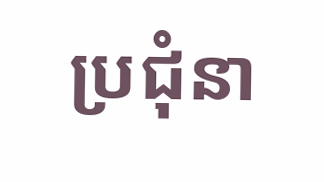ប្រជុំនា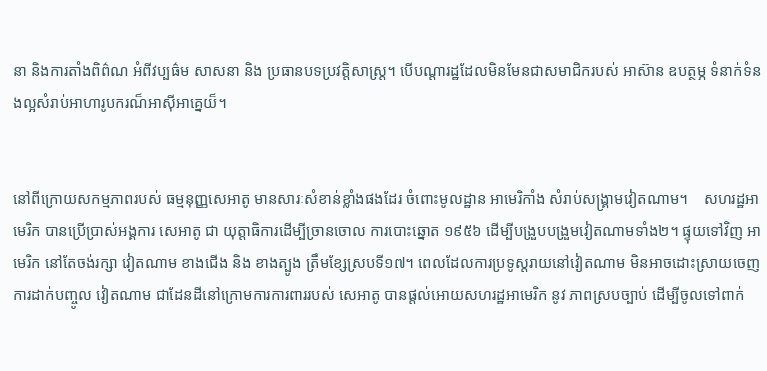នា និងការតាំងពិព៌ណ អំពីវប្បធ៌ម សាសនា និង ប្រធានបទប្រវត្តិសាស្រ្ត។ បើបណ្តារដ្ឋដែលមិនមែនជាសមាជិករបស់ អាស៊ាន ឧបត្ថម្ភ ទំនាក់ទំនងល្អសំរាប់អាហារូបករណ៏អាស៊ីអាគ្នេយ៏។


នៅពីក្រោយសកម្មភាពរបស់ ធម្មនុញ្ញសេអាតូ មានសារៈសំខាន់ខ្លាំងផងដែរ ចំពោះមូលដ្ឋាន អាមេរិកាំង សំរាប់សង្រ្គាមវៀតណាម។    សហរដ្ឋអាមេរិក បានប្រើប្រាស់អង្គការ សេអាតូ ជា យុត្តាធិការដើម្បីច្រានចោល ការបោះឆ្នោត ១៩៥៦ ដើម្បីបង្រួបបង្រួមវៀតណាមទាំង២។ ផ្ទុយទៅវិញ អាមេរិក នៅតែចង់រក្សា វៀតណាម ខាងជើង និង ខាងត្បូង ត្រឹមខ្សែស្របទី១៧។ ពេលដែលការប្រទូស្តរាយនៅវៀតណាម មិនអាចដោះស្រាយចេញ ការដាក់បញ្ចូល វៀតណាម ជាដែនដីនៅក្រោមការការពាររបស់ សេអាតូ បានផ្តល់អោយសហរដ្ឋអាមេរិក នូវ ភាពស្របច្បាប់ ដើម្បីចូលទៅពាក់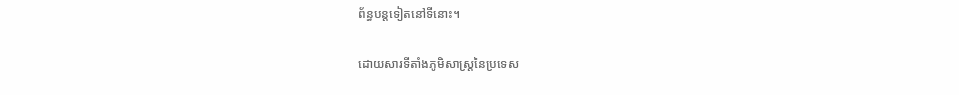ព័ន្ធបន្តទៀតនៅទីនោះ។

ដោយសារទីតាំងភូមិសាស្ត្រនៃប្រទេស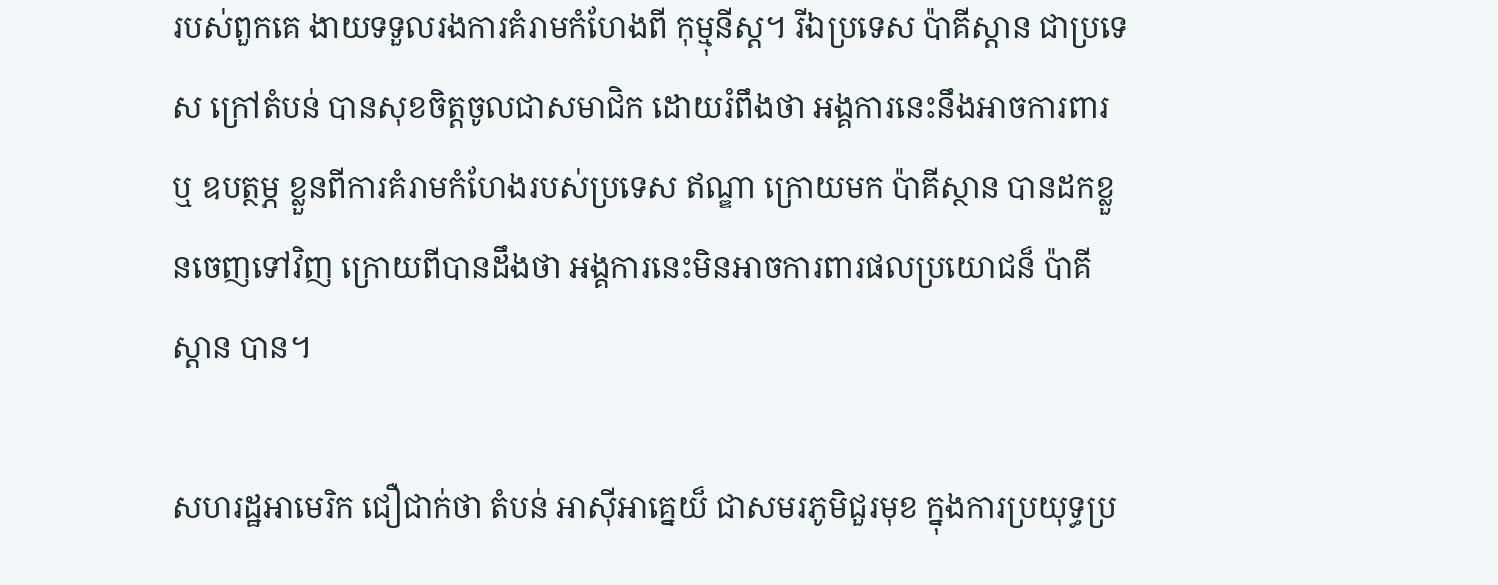របស់ពួកគេ ងាយទទួលរងការគំរាមកំហែងពី កុម្មុនីស្ត។ រីឯប្រទេស ប៉ាគីស្តាន ជាប្រទេស ក្រៅតំបន់ បានសុខចិត្តចូលជាសមាជិក ដោយរំពឹងថា អង្គការនេះនឹងអាចការពារ ឬ ឧបត្ថម្ភ ខ្លួនពីការគំរាមកំហែងរបស់ប្រទេស ឥណ្ឌា ក្រោយមក ប៉ាគីស្ថាន បានដកខ្លួនចេញទៅវិញ ក្រោយពីបានដឹងថា អង្គការនេះមិនអាចការពារផលប្រយោជន៏ ប៉ាគីស្តាន បាន។

សហរដ្ឋអាមេរិក ជឿជាក់ថា តំបន់ អាស៊ីអាគ្នេយ៏ ជាសមរភូមិជួរមុខ ក្នុងការប្រយុទ្ធប្រ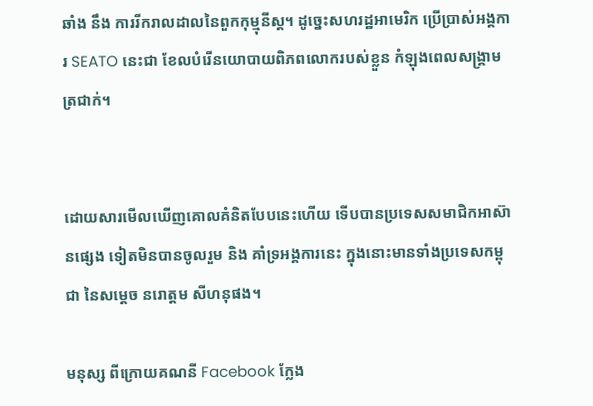ឆាំង នឹង ការរីករាលដាលនៃពួកកុម្មុនីស្ត។ ដូច្នេះសហរដ្ឋអាមេរិក ប្រើប្រាស់អង្គការ SEATO នេះជា ខែលបំរើនយោបាយពិភពលោករបស់ខ្លួន កំឡុងពេលសង្គ្រាមត្រជាក់។


ដោយសារមើលឃើញគោលគំនិតបែបនេះហើយ ទើបបានប្រទេសសមាជិកអាស៊ានផ្សេង ទៀតមិនបានចូលរួម និង គាំទ្រអង្គការនេះ ក្នុងនោះមានទាំងប្រទេសកម្ពុជា នៃសម្តេច នរោត្តម សីហនុផង។

មនុស្ស ពីក្រោយគណនី Facebook ក្លែង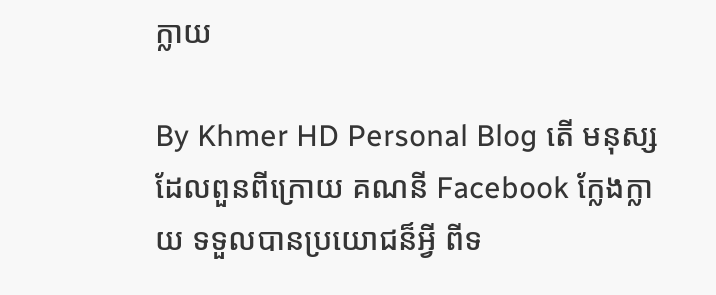ក្លាយ

By Khmer HD Personal Blog តើ មនុស្សដែលពួនពីក្រោយ គណនី Facebook ក្លែងក្លាយ ទទួលបានប្រយោជន៏អ្វី ពីទ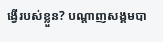ង្វើរបស់ខ្លួន? បណ្តាញសង្គមបា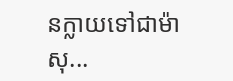នក្លាយទៅជាម៉ាសុ...